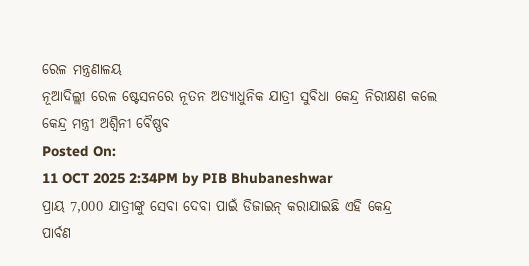ରେଳ ମନ୍ତ୍ରଣାଳୟ
ନୂଆଦିଲ୍ଲୀ ରେଳ ଷ୍ଟେସନରେ ନୂତନ ଅତ୍ୟାଧୁନିକ ଯାତ୍ରୀ ସୁବିଧା କେନ୍ଦ୍ର ନିରୀକ୍ଷଣ କଲେ କେନ୍ଦ୍ର ମନ୍ତ୍ରୀ ଅଶ୍ୱିନୀ ବୈଷ୍ଣବ
Posted On:
11 OCT 2025 2:34PM by PIB Bhubaneshwar
ପ୍ରାୟ 7,000 ଯାତ୍ରୀଙ୍କୁ ସେବା ଦେବା ପାଇଁ ଡିଜାଇନ୍ କରାଯାଇଛି ଏହି କେନ୍ଦ୍ର
ପାର୍ବଣ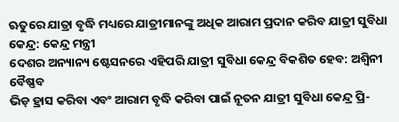ଋତୁରେ ଯାତ୍ରା ବୃଦ୍ଧି ମଧ୍ୟରେ ଯାତ୍ରୀମାନଙ୍କୁ ଅଧିକ ଆରାମ ପ୍ରଦାନ କରିବ ଯାତ୍ରୀ ସୁବିଧା କେନ୍ଦ୍ର: କେନ୍ଦ୍ର ମନ୍ତ୍ରୀ
ଦେଶର ଅନ୍ୟାନ୍ୟ ଷ୍ଟେସନରେ ଏହିପରି ଯାତ୍ରୀ ସୁବିଧା କେନ୍ଦ୍ର ବିକଶିତ ହେବ: ଅଶ୍ୱିନୀ ବୈଷ୍ଣବ
ଭିଡ଼ ହ୍ରାସ କରିବା ଏବଂ ଆରାମ ବୃଦ୍ଧି କରିବା ପାଇଁ ନୂତନ ଯାତ୍ରୀ ସୁବିଧା କେନ୍ଦ୍ର ପ୍ରି-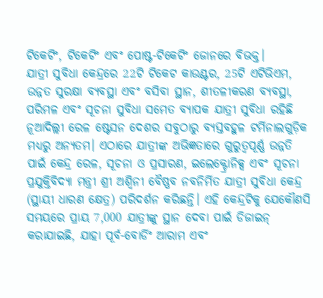ଟିକେଟିଂ, ଟିକେଟିଂ ଏବଂ ପୋଷ୍ଟ-ଟିକେଟିଂ ଜୋନରେ ବିଭକ୍ତ।
ଯାତ୍ରୀ ସୁବିଧା କେନ୍ଦ୍ରରେ 22ଟି ଟିକେଟ କାଉଣ୍ଟର, 25ଟି ଏଟିଭିଏମ, ଉନ୍ନତ ସୁରକ୍ଷା ବ୍ୟବସ୍ଥା ଏବଂ ବସିବା ସ୍ଥାନ, ଶୀତଳୀକରଣ ବ୍ୟବସ୍ଥା, ପରିମଳ ଏବଂ ସୂଚନା ସୁବିଧା ସମେତ ବ୍ୟାପକ ଯାତ୍ରୀ ସୁବିଧା ରହିଛି
ନୂଆଦିଲ୍ଲୀ ରେଳ ଷ୍ଟେସନ ଦେଶର ସବୁଠାରୁ ବ୍ୟସ୍ତବହୁଳ ଟର୍ମିନାଲଗୁଡ଼ିକ ମଧ୍ୟରୁ ଅନ୍ୟତମ। ଏଠାରେ ଯାତ୍ରୀଙ୍କ ଅଭିଜ୍ଞତାରେ ଗୁରୁତ୍ୱପୂର୍ଣ୍ଣ ଉନ୍ନତି ପାଇଁ କେନ୍ଦ୍ର ରେଳ, ସୂଚନା ଓ ପ୍ରସାରଣ, ଇଲେକ୍ଟ୍ରୋନିକ୍ସ ଏବଂ ସୂଚନା ପ୍ରଯୁକ୍ତିବିଦ୍ୟା ମନ୍ତ୍ରୀ ଶ୍ରୀ ଅଶ୍ୱିନୀ ବୈଷ୍ଣବ ନବନିର୍ମିତ ଯାତ୍ରୀ ସୁବିଧା କେନ୍ଦ୍ର (ସ୍ଥାୟୀ ଧାରଣ କ୍ଷେତ୍ର) ପରିଦର୍ଶନ କରିଛନ୍ତି। ଏହି କେନ୍ଦ୍ରଟିକୁ ଯେକୌଣସି ସମୟରେ ପ୍ରାୟ 7,000 ଯାତ୍ରୀଙ୍କୁ ସ୍ଥାନ ଦେବା ପାଇଁ ଡିଜାଇନ୍ କରାଯାଇଛି, ଯାହା ପୂର୍ବ-ବୋର୍ଡିଂ ଆରାମ ଏବଂ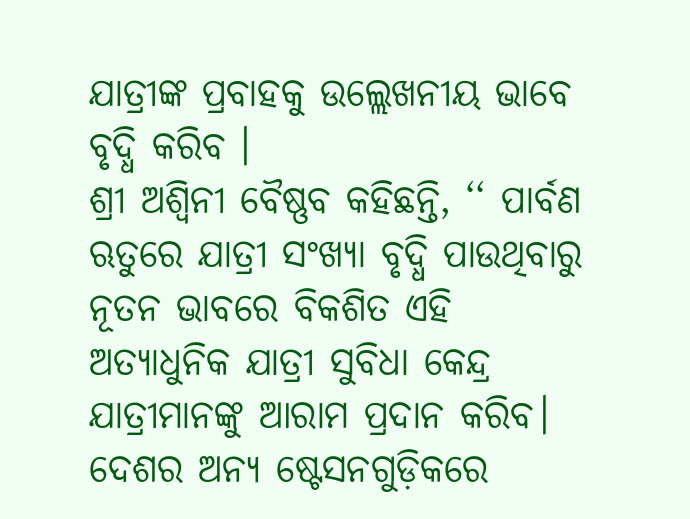ଯାତ୍ରୀଙ୍କ ପ୍ରବାହକୁ ଉଲ୍ଲେଖନୀୟ ଭାବେ ବୃଦ୍ଧି କରିବ ।
ଶ୍ରୀ ଅଶ୍ୱିନୀ ବୈଷ୍ଣବ କହିଛନ୍ତି, ‘‘ ପାର୍ବଣ ଋତୁରେ ଯାତ୍ରୀ ସଂଖ୍ୟା ବୃଦ୍ଧି ପାଉଥିବାରୁ ନୂତନ ଭାବରେ ବିକଶିତ ଏହି ଅତ୍ୟାଧୁନିକ ଯାତ୍ରୀ ସୁବିଧା କେନ୍ଦ୍ର ଯାତ୍ରୀମାନଙ୍କୁ ଆରାମ ପ୍ରଦାନ କରିବ। ଦେଶର ଅନ୍ୟ ଷ୍ଟେସନଗୁଡ଼ିକରେ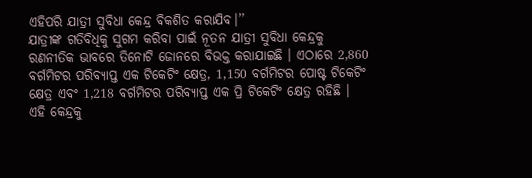ଏହିପରି ଯାତ୍ରୀ ସୁବିଧା କେନ୍ଦ୍ର ବିକଶିତ କରାଯିବ।’’
ଯାତ୍ରୀଙ୍କ ଗତିବିଧିକୁ ସୁଗମ କରିବା ପାଇଁ ନୂତନ ଯାତ୍ରୀ ସୁବିଧା କେନ୍ଦ୍ରକୁ ରଣନୀତିକ ଭାବରେ ତିନୋଟି ଜୋନରେ ବିଭକ୍ତ କରାଯାଇଛି । ଏଠାରେ 2,860 ବର୍ଗମିଟର ପରିବ୍ୟାପ୍ତ ଏକ ଟିକେଟିଂ କ୍ଷେତ୍ର, 1,150 ବର୍ଗମିଟର ପୋଷ୍ଟ ଟିକେଟିଂ କ୍ଷେତ୍ର ଏବଂ 1,218 ବର୍ଗମିଟର ପରିବ୍ୟାପ୍ତ ଏକ ପ୍ରି ଟିକେଟିଂ କ୍ଷେତ୍ର ରହିଛି । ଏହି କେନ୍ଦ୍ରକୁ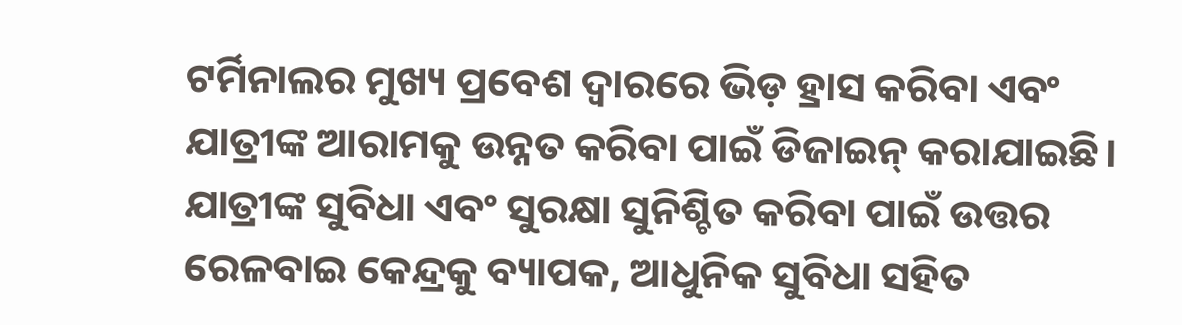ଟର୍ମିନାଲର ମୁଖ୍ୟ ପ୍ରବେଶ ଦ୍ୱାରରେ ଭିଡ଼ ହ୍ରାସ କରିବା ଏବଂ ଯାତ୍ରୀଙ୍କ ଆରାମକୁ ଉନ୍ନତ କରିବା ପାଇଁ ଡିଜାଇନ୍ କରାଯାଇଛି।
ଯାତ୍ରୀଙ୍କ ସୁବିଧା ଏବଂ ସୁରକ୍ଷା ସୁନିଶ୍ଚିତ କରିବା ପାଇଁ ଉତ୍ତର ରେଳବାଇ କେନ୍ଦ୍ରକୁ ବ୍ୟାପକ, ଆଧୁନିକ ସୁବିଧା ସହିତ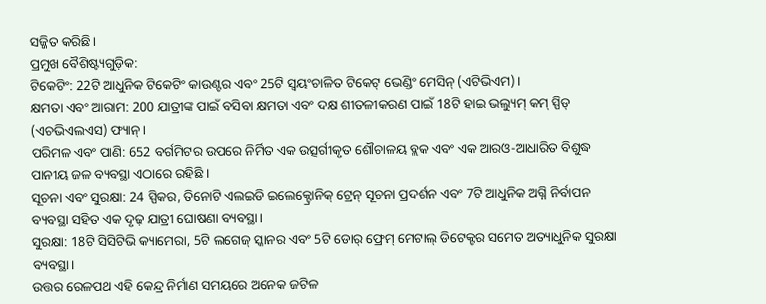ସଜ୍ଜିତ କରିଛି।
ପ୍ରମୁଖ ବୈଶିଷ୍ଟ୍ୟଗୁଡ଼ିକ:
ଟିକେଟିଂ: 22ଟି ଆଧୁନିକ ଟିକେଟିଂ କାଉଣ୍ଟର ଏବଂ 25ଟି ସ୍ୱୟଂଚାଳିତ ଟିକେଟ୍ ଭେଣ୍ଡିଂ ମେସିନ୍ (ଏଟିଭିଏମ)।
କ୍ଷମତା ଏବଂ ଆରାମ: 200 ଯାତ୍ରୀଙ୍କ ପାଇଁ ବସିବା କ୍ଷମତା ଏବଂ ଦକ୍ଷ ଶୀତଳୀକରଣ ପାଇଁ 18ଟି ହାଇ ଭଲ୍ୟୁମ୍ କମ୍ ସ୍ପିଡ୍ (ଏଚଭିଏଲଏସ) ଫ୍ୟାନ୍।
ପରିମଳ ଏବଂ ପାଣି: 652 ବର୍ଗମିଟର ଉପରେ ନିର୍ମିତ ଏକ ଉତ୍ସର୍ଗୀକୃତ ଶୌଚାଳୟ ବ୍ଲକ ଏବଂ ଏକ ଆରଓ-ଆଧାରିତ ବିଶୁଦ୍ଧ ପାନୀୟ ଜଳ ବ୍ୟବସ୍ଥା ଏଠାରେ ରହିଛି ।
ସୂଚନା ଏବଂ ସୁରକ୍ଷା: 24 ସ୍ପିକର, ତିନୋଟି ଏଲଇଡି ଇଲେକ୍ଟ୍ରୋନିକ୍ ଟ୍ରେନ୍ ସୂଚନା ପ୍ରଦର୍ଶନ ଏବଂ 7ଟି ଆଧୁନିକ ଅଗ୍ନି ନିର୍ବାପନ ବ୍ୟବସ୍ଥା ସହିତ ଏକ ଦୃଢ଼ ଯାତ୍ରୀ ଘୋଷଣା ବ୍ୟବସ୍ଥା।
ସୁରକ୍ଷା: 18ଟି ସିସିଟିଭି କ୍ୟାମେରା, 5ଟି ଲଗେଜ୍ ସ୍କାନର ଏବଂ 5ଟି ଡୋର୍ ଫ୍ରେମ୍ ମେଟାଲ୍ ଡିଟେକ୍ଟର ସମେତ ଅତ୍ୟାଧୁନିକ ସୁରକ୍ଷା ବ୍ୟବସ୍ଥା।
ଉତ୍ତର ରେଳପଥ ଏହି କେନ୍ଦ୍ର ନିର୍ମାଣ ସମୟରେ ଅନେକ ଜଟିଳ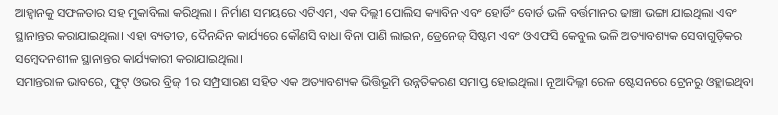ଆହ୍ୱାନକୁ ସଫଳତାର ସହ ମୁକାବିଲା କରିଥିଲା । ନିର୍ମାଣ ସମୟରେ ଏଟିଏମ, ଏକ ଦିଲ୍ଲୀ ପୋଲିସ କ୍ୟାବିନ ଏବଂ ହୋର୍ଡିଂ ବୋର୍ଡ ଭଳି ବର୍ତ୍ତମାନର ଢାଞ୍ଚା ଭଙ୍ଗା ଯାଇଥିଲା ଏବଂ ସ୍ଥାନାନ୍ତର କରାଯାଇଥିଲା। ଏହା ବ୍ୟତୀତ, ଦୈନନ୍ଦିନ କାର୍ଯ୍ୟରେ କୌଣସି ବାଧା ବିନା ପାଣି ଲାଇନ, ଡ୍ରେନେଜ୍ ସିଷ୍ଟମ ଏବଂ ଓଏଫସି କେବୁଲ ଭଳି ଅତ୍ୟାବଶ୍ୟକ ସେବାଗୁଡ଼ିକର ସମ୍ବେଦନଶୀଳ ସ୍ଥାନାନ୍ତର କାର୍ଯ୍ୟକାରୀ କରାଯାଇଥିଲା।
ସମାନ୍ତରାଳ ଭାବରେ, ଫୁଟ୍ ଓଭର ବ୍ରିଜ୍ 1ର ସମ୍ପ୍ରସାରଣ ସହିତ ଏକ ଅତ୍ୟାବଶ୍ୟକ ଭିତ୍ତିଭୂମି ଉନ୍ନତିକରଣ ସମାପ୍ତ ହୋଇଥିଲା। ନୂଆଦିଲ୍ଳୀ ରେଳ ଷ୍ଟେସନରେ ଟ୍ରେନରୁ ଓହ୍ଲାଇଥିବା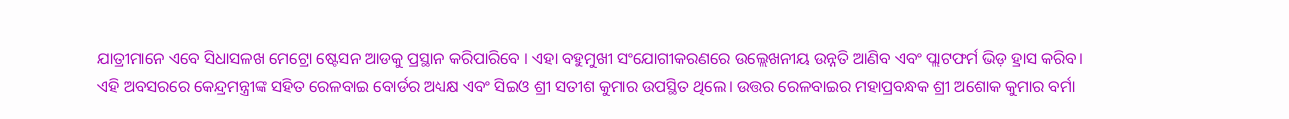ଯାତ୍ରୀମାନେ ଏବେ ସିଧାସଳଖ ମେଟ୍ରୋ ଷ୍ଟେସନ ଆଡକୁ ପ୍ରସ୍ଥାନ କରିପାରିବେ । ଏହା ବହୁମୁଖୀ ସଂଯୋଗୀକରଣରେ ଉଲ୍ଲେଖନୀୟ ଉନ୍ନତି ଆଣିବ ଏବଂ ପ୍ଲାଟଫର୍ମ ଭିଡ଼ ହ୍ରାସ କରିବ।
ଏହି ଅବସରରେ କେନ୍ଦ୍ରମନ୍ତ୍ରୀଙ୍କ ସହିତ ରେଳବାଇ ବୋର୍ଡର ଅଧ୍ୟକ୍ଷ ଏବଂ ସିଇଓ ଶ୍ରୀ ସତୀଶ କୁମାର ଉପସ୍ଥିତ ଥିଲେ। ଉତ୍ତର ରେଳବାଇର ମହାପ୍ରବନ୍ଧକ ଶ୍ରୀ ଅଶୋକ କୁମାର ବର୍ମା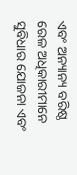ଏବଂ ଅନ୍ୟାନ୍ୟ ବରିଷ୍ଠ ରେଳ ଅଧିକାରୀମାନେ ସୁବିଧାର ଯୋଜନା ଏବଂ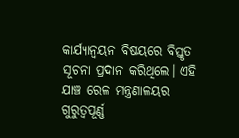କାର୍ଯ୍ୟାନ୍ୱୟନ ବିଷୟରେ ବିସ୍ତୃତ ସୂଚନା ପ୍ରଦାନ କରିଥିଲେ। ଏହି ଯାଞ୍ଚ ରେଳ ମନ୍ତ୍ରଣାଳୟର ଗୁରୁତ୍ୱପୂର୍ଣ୍ଣ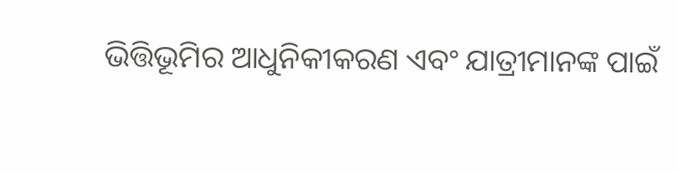ଭିତ୍ତିଭୂମିର ଆଧୁନିକୀକରଣ ଏବଂ ଯାତ୍ରୀମାନଙ୍କ ପାଇଁ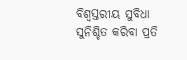ବିଶ୍ୱସ୍ତରୀୟ ସୁବିଧା ସୁନିଶ୍ଚିତ କରିବା ପ୍ରତି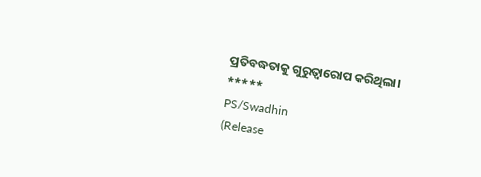ପ୍ରତିବଦ୍ଧତାକୁ ଗୁରୁତ୍ୱାରୋପ କରିଥିଲା।
*****
PS/Swadhin
(Release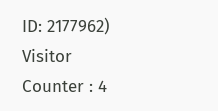ID: 2177962)
Visitor Counter : 4